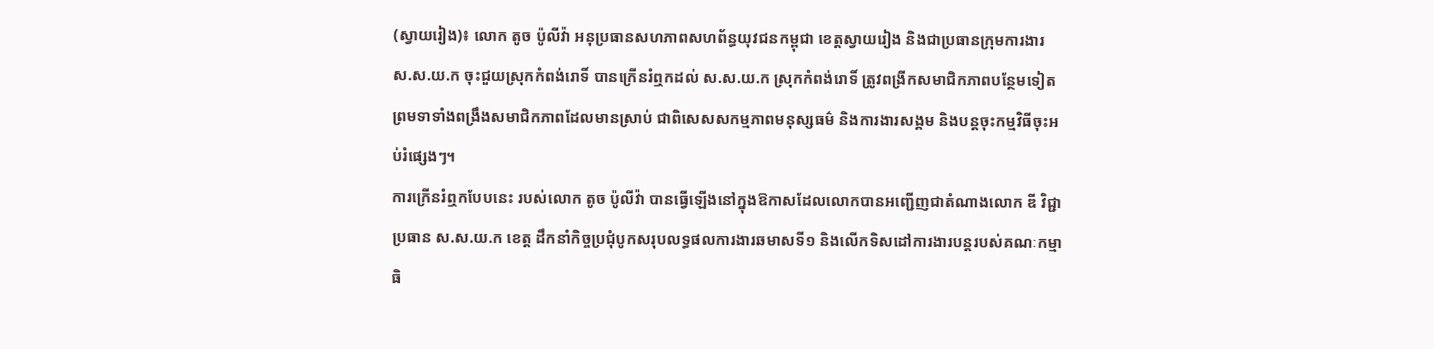(ស្វាយរៀង)៖ លោក តូច ប៉ូលីវ៉ា អនុប្រធានសហភាពសហព័ន្ធយុវជនកម្ពុជា ខេត្តស្វាយរៀង និងជាប្រធានក្រុមការងារ ស.ស.យ.ក ចុះជួយស្រុកកំពង់រោទិ៍ បានក្រើនរំឮកដល់ ស.ស.យ.ក ស្រុកកំពង់រោទិ៍ ត្រូវពង្រីកសមាជិកភាពបន្ថែមទៀត ព្រមទាទាំងពង្រឹងសមាជិកភាពដែលមានស្រាប់ ជាពិសេសសកម្មភាពមនុស្សធម៌ និងការងារសង្គម និងបន្តចុះកម្មវិធីចុះអប់រំផ្សេងៗ។
ការក្រើនរំឮកបែបនេះ របស់លោក តូច ប៉ូលីវ៉ា បានធ្វើឡើងនៅក្នុងឱកាសដែលលោកបានអញ្ជើញជាតំណាងលោក ឌី វិជ្ជា ប្រធាន ស.ស.យ.ក ខេត្ត ដឹកនាំកិច្ចប្រជុំបូកសរុបលទ្ធផលការងារឆមាសទី១ និងលើកទិសដៅការងារបន្តរបស់គណៈកម្មាធិ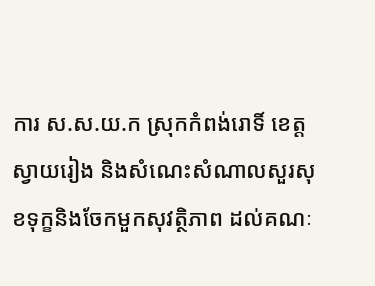ការ ស.ស.យ.ក ស្រុកកំពង់រោទិ៍ ខេត្តស្វាយរៀង និងសំណេះសំណាលសួរសុខទុក្ខនិងចែកមួកសុវត្ថិភាព ដល់គណៈ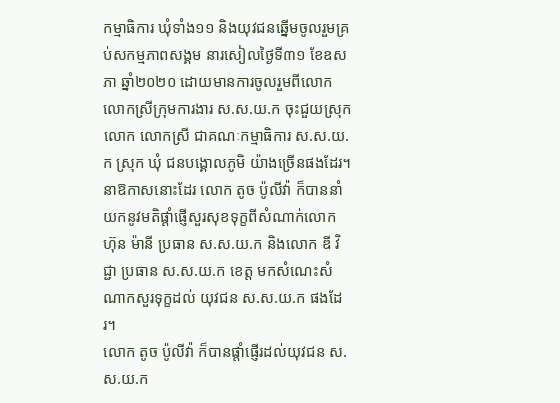កម្មាធិការ ឃុំទាំង១១ និងយុវជនឆ្នើមចូលរួមគ្រប់សកម្មភាពសង្គម នារសៀលថ្ងៃទី៣១ ខែឧសភា ឆ្នាំ២០២០ ដោយមានការចូលរួមពីលោក លោកស្រីក្រុមការងារ ស.ស.យ.ក ចុះជួយស្រុក លោក លោកស្រី ជាគណៈកម្មាធិការ ស.ស.យ.ក ស្រុក ឃុំ ជនបង្គោលភូមិ យ៉ាងច្រើនផងដែរ។
នាឱកាសនោះដែរ លោក តូច ប៉ូលីវ៉ា ក៏បាននាំយកនូវមតិផ្ដាំផ្ញើសួរសុខទុក្ខពីសំណាក់លោក ហ៊ុន ម៉ានី ប្រធាន ស.ស.យ.ក និងលោក ឌី វិជ្ជា ប្រធាន ស.ស.យ.ក ខេត្ត មកសំណេះសំណាកសួរទុក្ខដល់ យុវជន ស.ស.យ.ក ផងដែរ។
លោក តូច ប៉ូលីវ៉ា ក៏បានផ្តាំផ្ញើរដល់យុវជន ស.ស.យ.ក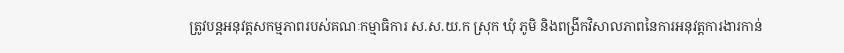ត្រូវបន្តអនុវត្តសកម្មភាពរបស់គណៈកម្មាធិការ ស.ស.យ.ក ស្រុក ឃុំ ភូមិ និងពង្រីកវិសាលភាពនៃការអនុវត្តការងារកាន់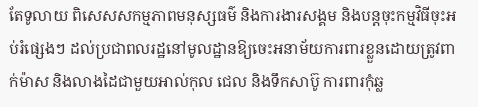តែទូលាយ ពិសេសសកម្មភាពមនុស្សធម៌ និងការងារសង្គម និងបន្តចុះកម្មវិធីចុះអប់រំផ្សេងៗ ដល់ប្រជាពលរដ្ឋនៅមូលដ្ឋានឱ្យចេះអនាម័យការពារខ្លួនដោយត្រូវពាក់ម៉ាស និងលាងដៃជាមួយអាល់កុល ជេល និងទឹកសាប៊ូ ការពារកុំឆ្ល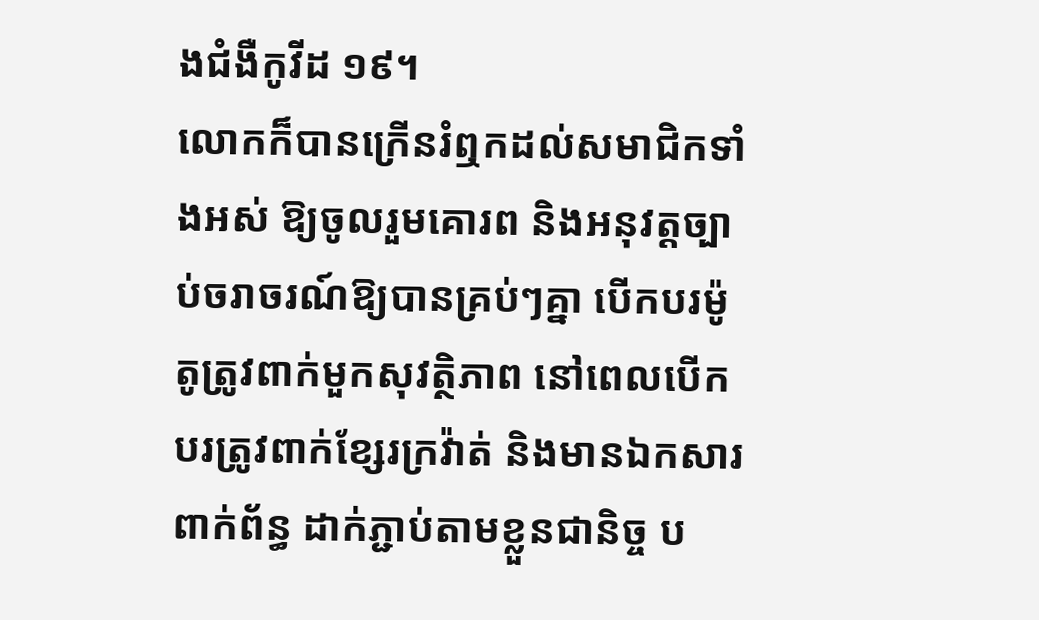ងជំងឺកូវីដ ១៩។
លោកក៏បានក្រើនរំឮកដល់សមាជិកទាំងអស់ ឱ្យចូលរួមគោរព និងអនុវត្តច្បាប់ចរាចរណ៍ឱ្យបានគ្រប់ៗគ្នា បើកបរម៉ូតូត្រូវពាក់មួកសុវត្ថិភាព នៅពេលបើកបរត្រូវពាក់ខ្សែរក្រវ៉ាត់ និងមានឯកសារពាក់ព័ន្ធ ដាក់ភ្ជាប់តាមខ្លួនជានិច្ច ប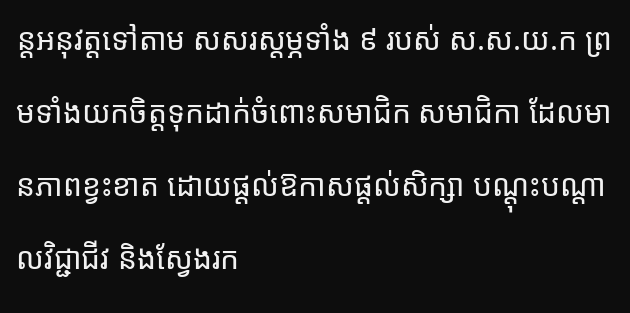ន្តអនុវត្តទៅតាម សសរស្តម្ភទាំង ៩ របស់ ស.ស.យ.ក ព្រមទាំងយកចិត្តទុកដាក់ចំពោះសមាជិក សមាជិកា ដែលមានភាពខ្វះខាត ដោយផ្តល់ឱកាសផ្តល់សិក្សា បណ្តុះបណ្តាលវិជ្ជាជីវ និងស្វែងរក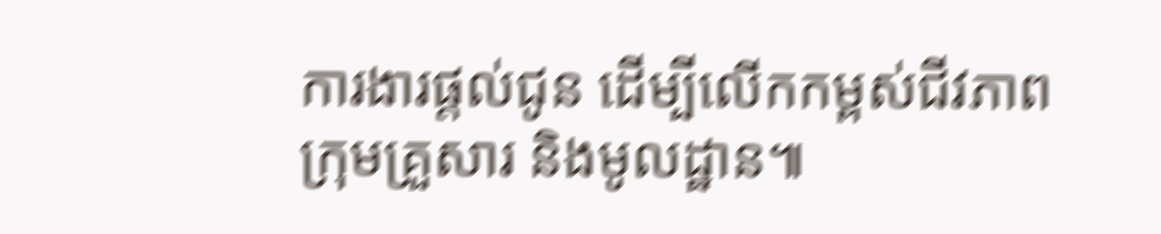ការងារផ្តល់ជូន ដើម្បីលើកកម្ពស់ជីវភាពក្រុមគ្រួសារ និងមូលដ្ឋាន៕